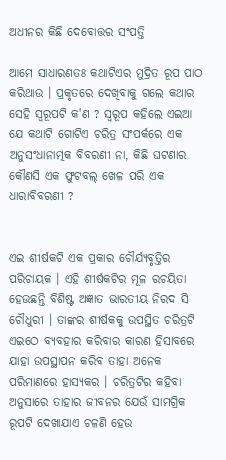ଅଧୀନର କିଛି ଦେବୋତ୍ତର ସଂପତ୍ତି

ଆମେ ସାଧାରଣତଃ କଥାଟିଏର ମୁଦ୍ରିତ ରୂପ ପାଠ କରିଥାଉ । ପ୍ରକୃତରେ ଦେଖିବାକୁ ଗଲେ କଥାର ସେହି ସ୍ୱରୂପଟି କ'ଣ ? ସ୍ୱରୂପ କହିଲେ ଏଇଆ ଯେ କଥାଟି ଗୋଟିଏ ଚରିତ୍ର ସଂପର୍କରେ ଏକ ଅନୁସଂଧାନାତ୍ମକ ବିବରଣୀ ନା, କିଛି ଘଟଣାର କୌଣସି ଏକ ଫୁଟବଲ୍ ଖେଳ ପରି ଏକ ଧାରାବିବରଣୀ ?


ଏଇ ଶୀର୍ଷକଟି ଏକ ପ୍ରକାର ଚୌର୍ଯ୍ୟବୃତ୍ତିର ପରିଚାୟକ । ଏହି ଶୀର୍ଷକଟିର ମୂଳ ରଚୟିତା ହେଉଛନ୍ତି ବିଶିଷ୍ଟ ଅଜ୍ଞାତ ଭାରତୀୟ ନିରଦ ସି ଚୌଧୁରୀ । ତାଙ୍କର ଶୀର୍ଷକକୁ ଉପସ୍ଥିତ ଚରିତ୍ରଟି ଏଇଠେ ବ୍ୟବହାର କରିବାର କାରଣ ହିସାବରେ ଯାହା ଉପସ୍ଥାପନ କରିବ ତାହା ଅନେକ ପରିମାଣରେ ହାସ୍ୟକର । ଚରିତ୍ରଟିର କହିବା ଅନୁସାରେ ତାହାର ଜୀବନର ଯେଉଁ ସାମଗ୍ରିକ ରୂପଟି ଦେଖାଯାଏ ଚଳଣି ହେଉ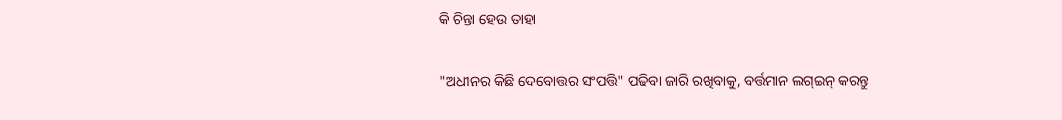କି ଚିନ୍ତା ହେଉ ତାହା

"ଅଧୀନର କିଛି ଦେବୋତ୍ତର ସଂପତ୍ତି" ପଢିବା ଜାରି ରଖିବାକୁ, ବର୍ତ୍ତମାନ ଲଗ୍ଇନ୍ କରନ୍ତୁ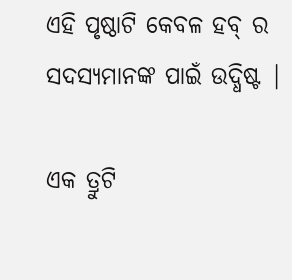ଏହି ପୃଷ୍ଠାଟି କେବଳ ହବ୍ ର ସଦସ୍ୟମାନଙ୍କ ପାଇଁ ଉଦ୍ଧିଷ୍ଟ |

ଏକ ତ୍ରୁଟି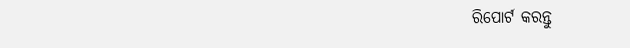ରିପୋର୍ଟ କରନ୍ତୁ